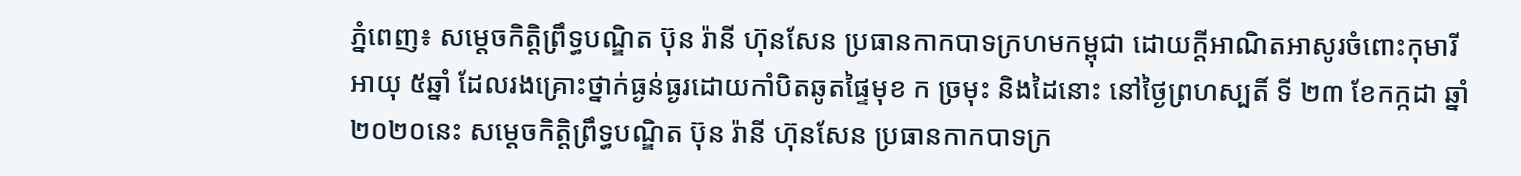ភ្នំពេញ៖ សម្តេចកិត្តិព្រឹទ្ធបណ្ឌិត ប៊ុន រ៉ានី ហ៊ុនសែន ប្រធានកាកបាទក្រហមកម្ពុជា ដោយក្តីអាណិតអាសូរចំពោះកុមារីអាយុ ៥ឆ្នាំ ដែលរងគ្រោះថ្នាក់ធ្ងន់ធ្ងរដោយកាំបិតឆូតផ្ទៃមុខ ក ច្រមុះ និងដៃនោះ នៅថ្ងៃព្រហស្បតិ៍ ទី ២៣ ខែកក្កដា ឆ្នាំ២០២០នេះ សម្តេចកិត្តិព្រឹទ្ធបណ្ឌិត ប៊ុន រ៉ានី ហ៊ុនសែន ប្រធានកាកបាទក្រ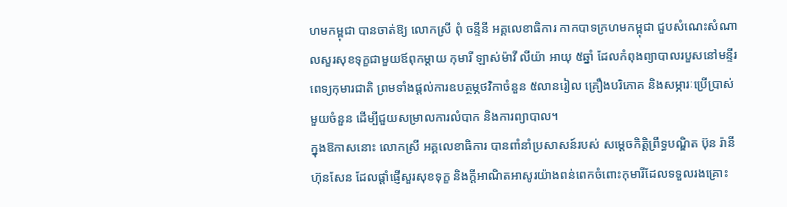ហមកម្ពុជា បានចាត់ឱ្យ លោកស្រី ពុំ ចន្ទីនី អគ្គលេខាធិការ កាកបាទក្រហមកម្ពុជា ជួបសំណេះសំណាលសួរសុខទុក្ខជាមួយឪពុកម្តាយ កុមារី ឡាស់ម៉ាវី លីយ៉ា អាយុ ៥ឆ្នាំ ដែលកំពុងព្យាបាលរបួសនៅមន្ទីរពេទ្យកុមារជាតិ ព្រមទាំងផ្តល់ការឧបត្ថម្ភថវិកាចំនួន ៥លានរៀល គ្រឿងបរិភោគ និងសម្ភារៈប្រើប្រាស់មួយចំនួន ដើម្បីជួយសម្រាលការលំបាក និងការព្យាបាល។
ក្នុងឱកាសនោះ លោកស្រី អគ្គលេខាធិការ បានពាំនាំប្រសាសន៍របស់ សម្តេចកិត្តិព្រឹទ្ធបណ្ឌិត ប៊ុន រ៉ានី ហ៊ុនសែន ដែលផ្តាំផ្ញើសួរសុខទុក្ខ និងក្តីអាណិតអាសូរយ៉ាងពន់ពេកចំពោះកុមារីដែលទទួលរងគ្រោះ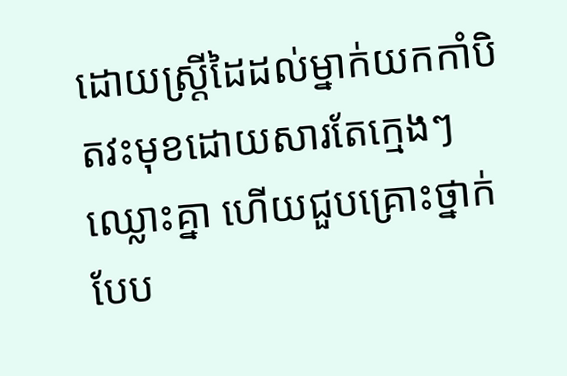ដោយស្ត្រីដៃដល់ម្នាក់យកកាំបិតវះមុខដោយសារតែក្មេងៗឈ្លោះគ្នា ហើយជួបគ្រោះថ្នាក់បែប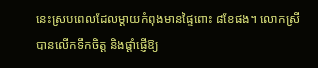នេះស្របពេលដែលម្តាយកំពុងមានផ្ទៃពោះ ៨ខែផង។ លោកស្រី បានលើកទឹកចិត្ត និងផ្តាំផ្ញើឱ្យ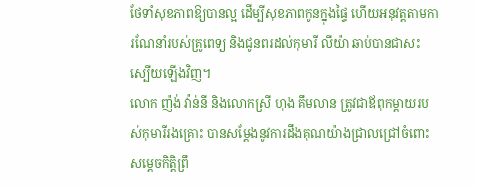ថែទាំសុខភាពឱ្យបានល្អ ដើម្បីសុខភាពកូនក្នុងផ្ទៃ ហើយអនុវត្តតាមការណែនាំរបស់គ្រូពេទ្យ និងជូនពរដល់កុមារី លីយ៉ា ឆាប់បានជាសះស្បើយឡើងវិញ។
លោក ញ៉ង់ វ៉ាន់នី និងលោកស្រី ហុង គឹមលាន ត្រូវជាឪពុកម្តាយរបស់កុមារីរងគ្រោះ បានសម្តែងនូវការដឹងគុណយ៉ាងជ្រាលជ្រៅចំពោះ សម្តេចកិត្តិព្រឹ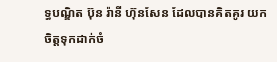ទ្ធបណ្ឌិត ប៊ុន រ៉ានី ហ៊ុនសែន ដែលបានគិតគូរ យកចិត្តទុកដាក់ចំ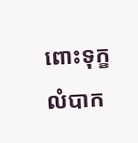ពោះទុក្ខលំបាក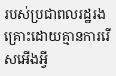របស់ប្រជាពលរដ្ឋរងគ្រោះដោយគ្មានការរើសអើងអ្វី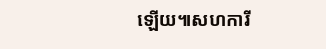ឡើយ៕សហការី